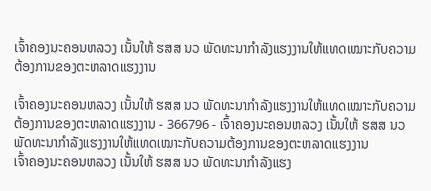ເຈົ້າຄອງນະຄອນຫລວງ ເນັ້ນໃຫ້ ຮສສ ນວ ພັດທະນາກໍາລັງແຮງງານໃຫ້ແທດເໝາະກັບຄວາມຕ້ອງການຂອງຕະຫລາດແຮງງານ

ເຈົ້າຄອງນະຄອນຫລວງ ເນັ້ນໃຫ້ ຮສສ ນວ ພັດທະນາກໍາລັງແຮງງານໃຫ້ແທດເໝາະກັບຄວາມຕ້ອງການຂອງຕະຫລາດແຮງງານ - 366796 - ເຈົ້າຄອງນະຄອນຫລວງ ເນັ້ນໃຫ້ ຮສສ ນວ ພັດທະນາກໍາລັງແຮງງານໃຫ້ແທດເໝາະກັບຄວາມຕ້ອງການຂອງຕະຫລາດແຮງງານ
ເຈົ້າຄອງນະຄອນຫລວງ ເນັ້ນໃຫ້ ຮສສ ນວ ພັດທະນາກໍາລັງແຮງ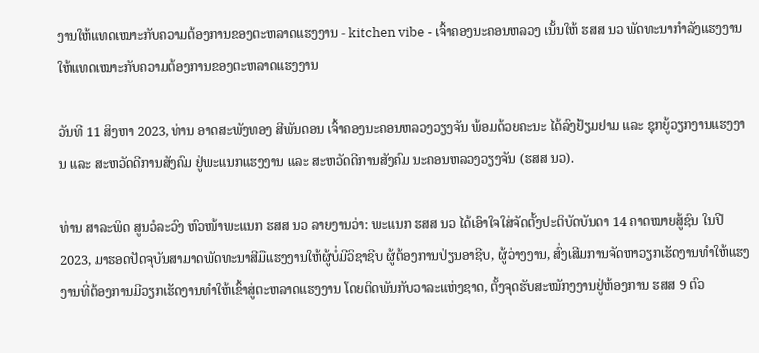ງານໃຫ້ແທດເໝາະກັບຄວາມຕ້ອງການຂອງຕະຫລາດແຮງງານ - kitchen vibe - ເຈົ້າຄອງນະຄອນຫລວງ ເນັ້ນໃຫ້ ຮສສ ນວ ພັດທະນາກໍາລັງແຮງງານໃຫ້ແທດເໝາະກັບຄວາມຕ້ອງການຂອງຕະຫລາດແຮງງານ

ວັນທີ 11 ສິງຫາ 2023, ທ່ານ ອາດສະພັງທອງ ສີພັນດອນ ເຈົ້າຄອງນະຄອນຫລວງວຽງຈັນ ພ້ອມດ້ວຍຄະນະ ໄດ້ລົງຢ້ຽມຢາມ ແລະ ຊຸກຍູ້ວຽກງານແຮງງານ ແລະ ສະຫວັດດີການສັງຄົມ ຢູ່ພະແນກແຮງງານ ແລະ ສະຫວັດດີການສັງຄົມ ນະຄອນຫລວງວຽງຈັນ (ຮສສ ນວ).

ທ່ານ ສາລະພິດ ສູນວໍລະວົງ ຫົວໜ້າພະແນກ ຮສສ ນວ ລາຍງານວ່າ: ພະແນກ ຮສສ ນວ ໄດ້ເອົາໃຈໃສ່ຈັດຕັ້ງປະຕິບັດບັນດາ 14 ຄາດໝາຍສູ້ຊົນ ໃນປີ 2023, ມາຮອດປັດຈຸບັນສາມາດພັດທະນາສີມືແຮງງານໃຫ້ຜູ້ບໍ່ມີວິຊາຊີບ ຜູ້ຕ້ອງການປ່ຽນອາຊີບ, ຜູ້ວ່າງງານ, ສົ່ງເສີມການຈັດຫາວຽກເຮັດງານທໍາໃຫ້ແຮງງານທີ່ຕ້ອງການມີວຽກເຮັດງານທໍາໃຫ້ເຂົ້າສູ່ຕະຫລາດແຮງງານ ໂດຍຕິດພັນກັບວາລະແຫ່ງຊາດ, ຕັ້ງຈຸດຮັບສະໝັກງງານຢູ່ຫ້ອງການ ຮສສ 9 ຕົວ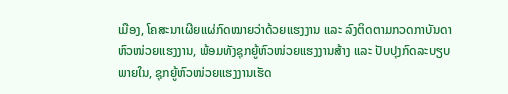ເມືອງ, ໂຄສະນາເຜີຍແຜ່ກົດໝາຍວ່າດ້ວຍແຮງງານ ແລະ ລົງຕິດຕາມກວດກາບັນດາຫົວໜ່ວຍແຮງງານ, ພ້ອມທັງຊຸກຍູ້ຫົວໜ່ວຍແຮງງານສ້າງ ແລະ ປັບປຸງກົດລະບຽບພາຍໃນ, ຊຸກຍູ້ຫົວໜ່ວຍແຮງງານເຮັດ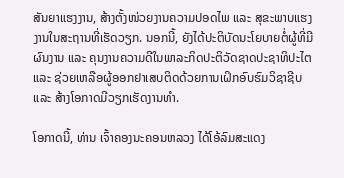ສັນຍາແຮງງານ, ສ້າງຕັ້ງໜ່ວຍງານຄວາມປອດໄພ ແລະ ສຸຂະພາບແຮງງານໃນສະຖານທີ່ເຮັດວຽກ. ນອກນີ້, ຍັງໄດ້ປະຕິບັດນະໂຍບາຍຕໍ່ຜູ້ທີ່ມີຜົນງານ ແລະ ຄຸນງານຄວາມດີໃນພາລະກິດປະຕິວັດຊາດປະຊາທິປະໄຕ ແລະ ຊ່ວຍເຫລືອຜູ້ອອກຢາເສບຕິດດ້ວຍການເຝິກອົບຮົມວິຊາຊີບ ແລະ ສ້າງໂອກາດມີວຽກເຮັດງານທໍາ.

ໂອກາດນີ້, ທ່ານ ເຈົ້າຄອງນະຄອນຫລວງ ໄດ້ໂອ້ລົມສະແດງ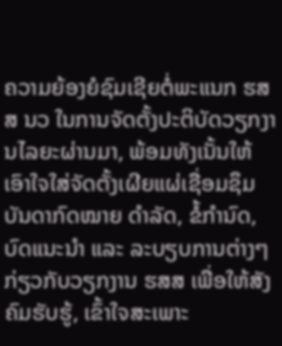ຄວາມຍ້ອງຍໍຊົມເຊີຍຕໍ່ພະແນກ ຮສສ ນວ ໃນການຈັດຕັ້ງປະຕິບັດວຽກງານໄລຍະຜ່ານມາ, ພ້ອມທັງເນັ້ນໃຫ້ເອົາໃຈໃສ່ຈັດຕັ້ງເຜີຍແຜ່ເຊື່ອມຊຶມບັນດາກົດໝາຍ ດຳລັດ, ຂໍ້ກຳນົດ, ບົດແນະນຳ ແລະ ລະບຽບການຕ່າງໆ ກ່ຽວກັບວຽກງານ ຮສສ ເພື່ອໃຫ້ສັງຄົມຮັບຮູ້, ເຂົ້າໃຈສະເພາະ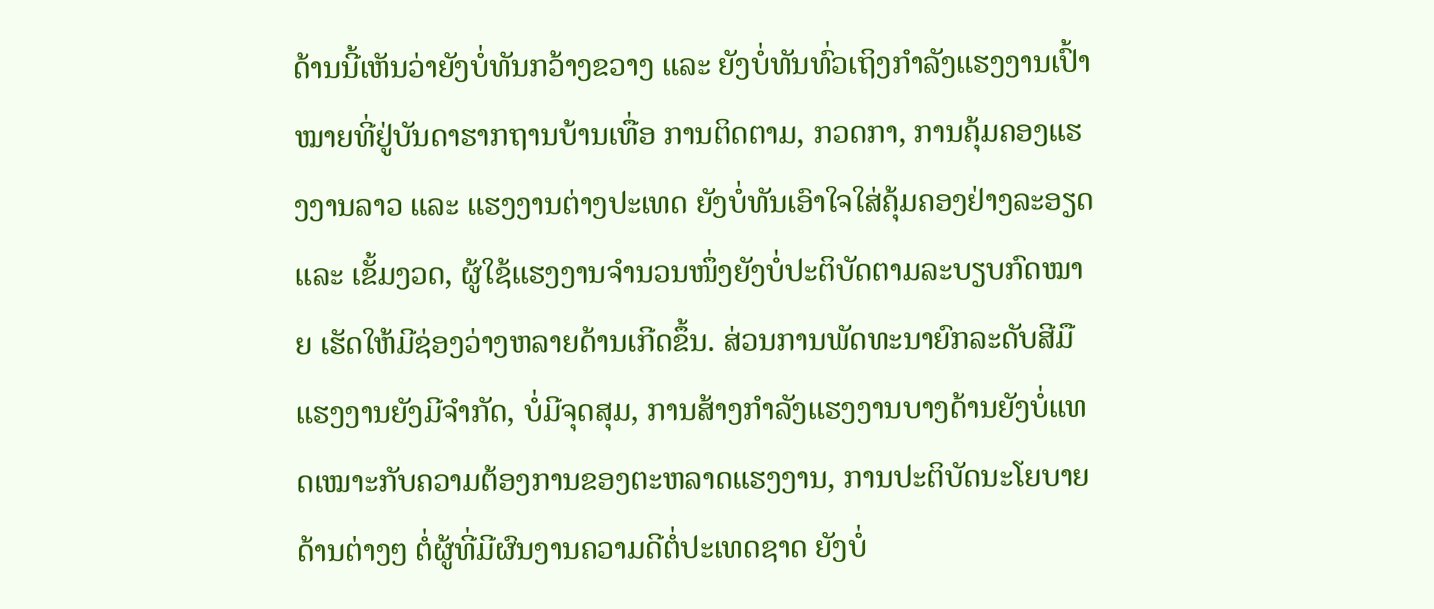ດ້ານນີ້ເຫັນວ່າຍັງບໍ່ທັນກວ້າງຂວາງ ແລະ ຍັງບໍ່ທັນທົ່ວເຖິງກໍາລັງແຮງງານເປົ້າໝາຍທີ່ຢູ່ບັນດາຮາກຖານບ້ານເທື່ອ ການຕິດຕາມ, ກວດກາ, ການຄຸ້ມຄອງແຮງງານລາວ ແລະ ແຮງງານຕ່າງປະເທດ ຍັງບໍ່ທັນເອົາໃຈໃສ່ຄຸ້ມຄອງຢ່າງລະອຽດ ແລະ ເຂັ້ມງວດ, ຜູ້ໃຊ້ແຮງງານຈຳນວນໜຶ່ງຍັງບໍ່ປະຕິບັດຕາມລະບຽບກົດໝາຍ ເຮັດໃຫ້ມີຊ່ອງວ່າງຫລາຍດ້ານເກີດຂຶ້ນ. ສ່ວນການພັດທະນາຍົກລະດັບສີມືແຮງງານຍັງມີຈໍາກັດ, ບໍ່ມີຈຸດສຸມ, ການສ້າງກໍາລັງແຮງງານບາງດ້ານຍັງບໍ່ແທດເໝາະກັບຄວາມຕ້ອງການຂອງຕະຫລາດແຮງງານ, ການປະຕິບັດນະໂຍບາຍດ້ານຕ່າງໆ ຕໍ່ຜູ້ທີ່ມີຜົນງານຄວາມດີຕໍ່ປະເທດຊາດ ຍັງບໍ່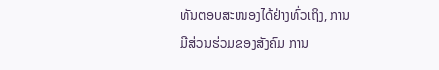ທັນຕອບສະໜອງໄດ້ຢ່າງທົ່ວເຖິງ, ການມີສ່ວນຮ່ວມຂອງສັງຄົມ ການ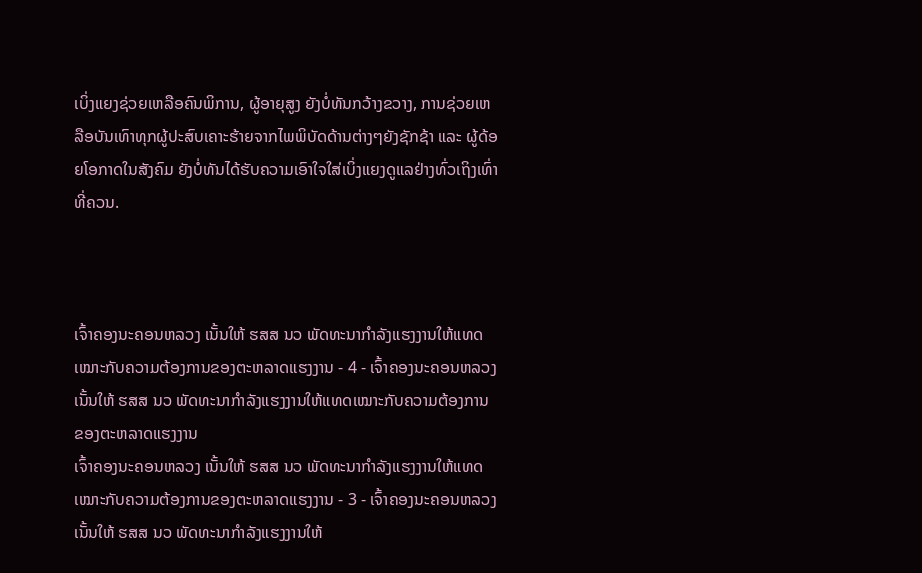ເບິ່ງແຍງຊ່ວຍເຫລືອຄົນພິການ, ຜູ້ອາຍຸສູງ ຍັງບໍ່ທັນກວ້າງຂວາງ, ການຊ່ວຍເຫລືອບັນເທົາທຸກຜູ້ປະສົບເຄາະຮ້າຍຈາກໄພພິບັດດ້ານຕ່າງໆຍັງຊັກຊ້າ ແລະ ຜູ້ດ້ອຍໂອກາດໃນສັງຄົມ ຍັງບໍ່ທັນໄດ້ຮັບຄວາມເອົາໃຈໃສ່ເບິ່ງແຍງດູແລຢ່າງທົ່ວເຖິງເທົ່າທີ່ຄວນ.



ເຈົ້າຄອງນະຄອນຫລວງ ເນັ້ນໃຫ້ ຮສສ ນວ ພັດທະນາກໍາລັງແຮງງານໃຫ້ແທດເໝາະກັບຄວາມຕ້ອງການຂອງຕະຫລາດແຮງງານ - 4 - ເຈົ້າຄອງນະຄອນຫລວງ ເນັ້ນໃຫ້ ຮສສ ນວ ພັດທະນາກໍາລັງແຮງງານໃຫ້ແທດເໝາະກັບຄວາມຕ້ອງການຂອງຕະຫລາດແຮງງານ
ເຈົ້າຄອງນະຄອນຫລວງ ເນັ້ນໃຫ້ ຮສສ ນວ ພັດທະນາກໍາລັງແຮງງານໃຫ້ແທດເໝາະກັບຄວາມຕ້ອງການຂອງຕະຫລາດແຮງງານ - 3 - ເຈົ້າຄອງນະຄອນຫລວງ ເນັ້ນໃຫ້ ຮສສ ນວ ພັດທະນາກໍາລັງແຮງງານໃຫ້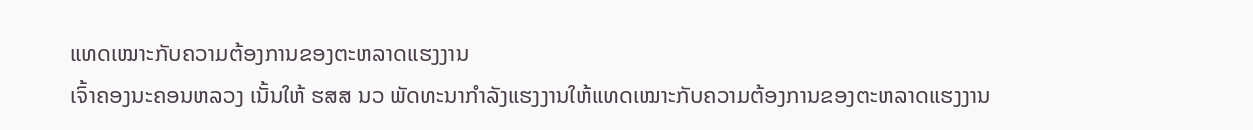ແທດເໝາະກັບຄວາມຕ້ອງການຂອງຕະຫລາດແຮງງານ
ເຈົ້າຄອງນະຄອນຫລວງ ເນັ້ນໃຫ້ ຮສສ ນວ ພັດທະນາກໍາລັງແຮງງານໃຫ້ແທດເໝາະກັບຄວາມຕ້ອງການຂອງຕະຫລາດແຮງງານ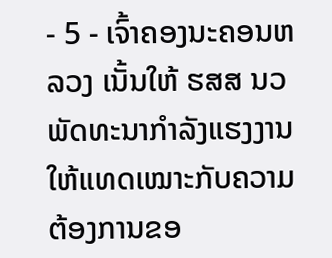- 5 - ເຈົ້າຄອງນະຄອນຫລວງ ເນັ້ນໃຫ້ ຮສສ ນວ ພັດທະນາກໍາລັງແຮງງານໃຫ້ແທດເໝາະກັບຄວາມຕ້ອງການຂອ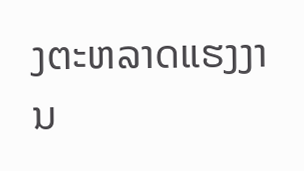ງຕະຫລາດແຮງງານ